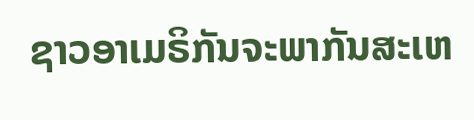ຊາວອາເມຣິກັນຈະພາກັນສະເຫ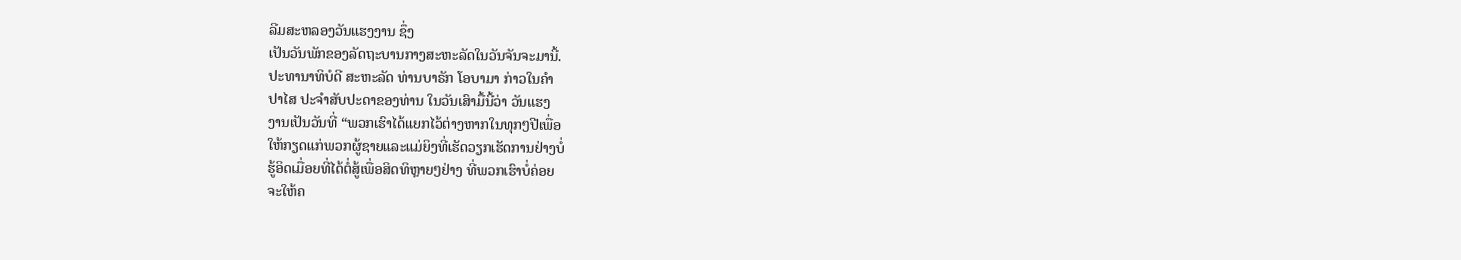ລີມສະຫລອງວັນແຮງງານ ຊຶ່ງ
ເປັນວັນພັກຂອງລັດຖະບານກາງສະຫະລັດໃນວັນຈັນຈະມານີ້.
ປະທານາທິບໍດີ ສະຫະລັດ ທ່ານບາຣັກ ໂອບາມາ ກ່າວໃນຄຳ
ປາໄສ ປະຈຳສັບປະດາຂອງທ່ານ ໃນວັນເສົາມື້ນີ້ວ່າ ວັນແຮງ
ງານເປັນວັນທີ່ “ພວກເຮົາໄດ້ແຍກໄວ້ຕ່າງຫາກໃນທຸກໆປີເພື່ອ
ໃຫ້ກຽດແກ່ພວກຜູ້ຊາຍແລະແມ່ຍິງທີ່ເຮັດວຽກເຮັດການຢ່າງບໍ່
ຮູ້ອິດເມື່ອຍທີ່ໄດ້ຕໍ່ສູ້ເພື່ອສິດທິຫຼາຍໆຢ່າງ ທີ່ພວກເຮົາບໍ່ຄ່ອຍ
ຈະໃຫ້ຄ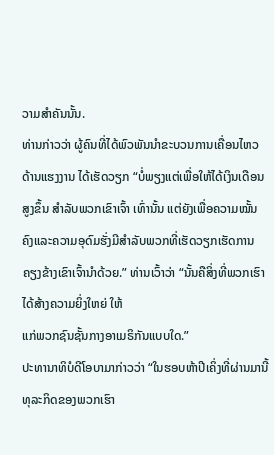ວາມສຳຄັນນັ້ນ.
ທ່ານກ່າວວ່າ ຜູ້ຄົນທີ່ໄດ້ພົວພັນນຳຂະບວນການເຄື່ອນໄຫວ
ດ້ານແຮງງານ ໄດ້ເຮັດວຽກ “ບໍ່ພຽງແຕ່ເພື່ອໃຫ້ໄດ້ເງິນເດືອນສູງຂຶ້ນ ສຳລັບພວກເຂົາເຈົ້າ ເທົ່ານັ້ນ ແຕ່ຍັງເພື່ອຄວາມໝັ້ນຄົງແລະຄວາມອຸດົມຮັ່ງມີສຳລັບພວກທີ່ເຮັດວຽກເຮັດການ
ຄຽງຂ້າງເຂົາເຈົ້ານຳດ້ວຍ.” ທ່ານເວົ້າວ່າ “ນັ້ນຄືສິ່ງທີ່ພວກເຮົາໄດ້ສ້າງຄວາມຍິ່ງໃຫຍ່ ໃຫ້
ແກ່ພວກຊົນຊັ້ນກາງອາເມຣິກັນແບບໃດ.”
ປະທານາທິບໍດີໂອບາມາກ່າວວ່າ “ໃນຮອບຫ້າປີເຄິ່ງທີ່ຜ່ານມານີ້ທຸລະກິດຂອງພວກເຮົາ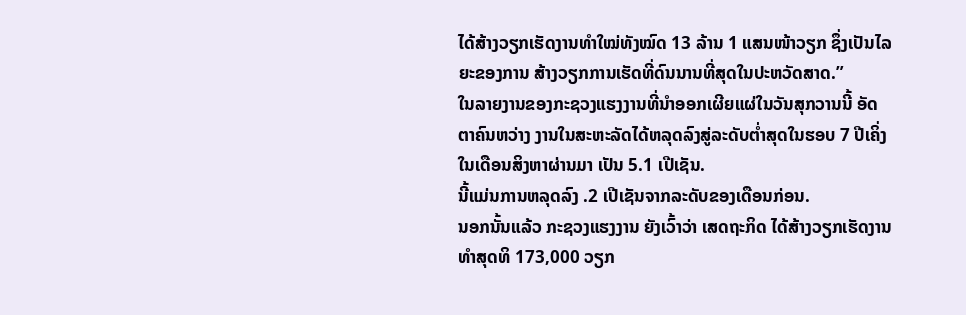ໄດ້ສ້າງວຽກເຮັດງານທຳໃໝ່ທັງໝົດ 13 ລ້ານ 1 ແສນໜ້າວຽກ ຊຶ່ງເປັນໄລຍະຂອງການ ສ້າງວຽກການເຮັດທີ່ດົນນານທີ່ສຸດໃນປະຫວັດສາດ.”
ໃນລາຍງານຂອງກະຊວງແຮງງານທີ່ນຳອອກເຜີຍແຜ່ໃນວັນສຸກວານນີ້ ອັດຕາຄົນຫວ່າງ ງານໃນສະຫະລັດໄດ້ຫລຸດລົງສູ່ລະດັບຕ່ຳສຸດໃນຮອບ 7 ປີເຄິ່ງ ໃນເດືອນສິງຫາຜ່ານມາ ເປັນ 5.1 ເປີເຊັນ.
ນີ້ແມ່ນການຫລຸດລົງ .2 ເປີເຊັນຈາກລະດັບຂອງເດືອນກ່ອນ.
ນອກນັ້ນແລ້ວ ກະຊວງແຮງງານ ຍັງເວົ້າວ່າ ເສດຖະກິດ ໄດ້ສ້າງວຽກເຮັດງານທຳສຸດທິ 173,000 ວຽກ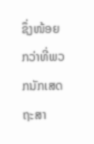ຊຶ່ງໜ້ອຍກວ່າທີ່ພວກນັກເສດຖະສາ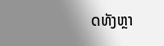ດທັງຫຼາ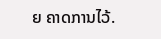ຍ ຄາດການໄວ້.